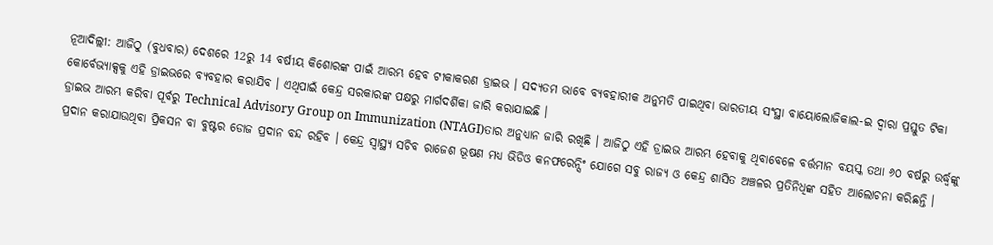ନୂଆଦିଲ୍ଲୀ: ଆଜିଠୁ (ବୁଧବାର) ଦେଶରେ 12ରୁ 14 ବର୍ଷୀୟ କିଶୋରଙ୍କ ପାଇଁ ଆରମ୍ଭ ହେବ ଟୀକାକରଣ ଡ୍ରାଇଭ । ସଦ୍ୟତମ ଭାବେ ବ୍ୟବହାରୀକ ଅନୁମତି ପାଇଥିବା ଭାରତୀୟ ସଂସ୍ଥା ବାୟୋଲୋଜିକାଲ-ଇ ଦ୍ବାରା ପ୍ରସ୍ତୁତ ଟିକା କୋର୍ବେଭ୍ୟାକ୍ସକୁ ଏହି ଡ୍ରାଇଭରେ ବ୍ୟବହାର କରାଯିବ । ଏଥିପାଇଁ କେନ୍ଦ୍ର ସରକାରଙ୍କ ପକ୍ଷରୁ ମାର୍ଗଦର୍ଶିକା ଜାରି କରାଯାଇଛି ।
ଡ୍ରାଇଭ ଆରମ୍ଭ କରିବା ପୂର୍ବରୁ Technical Advisory Group on Immunization (NTAGI)ତାର ଅନୁଧ୍ୟାନ ଜାରି ରଖିଛି । ଆଜିଠୁ ଏହି ଡ୍ରାଇଭ ଆରମ୍ଭ ହେବାକୁ ଥିବାବେଳେ ବର୍ତ୍ତମାନ ବୟସ୍କ ତଥା ୬୦ ବର୍ଷରୁ ଉର୍ଦ୍ଧ୍ବଙ୍କୁ ପ୍ରଦାନ କରାଯାଉଥିବା ପ୍ରିକସନ ବା ବୁଷ୍ଟର ଡୋଜ ପ୍ରଦାନ ବନ୍ଦ ରହିବ । କେନ୍ଦ୍ର ସ୍ବାସ୍ଥ୍ୟ ସଚିବ ରାଜେଶ ଭୂଷଣ ମଧ୍ୟ ଭିଡିଓ କନଫରେନ୍ସିଂ ଯୋଗେ ସବୁ ରାଜ୍ୟ ଓ କେନ୍ଦ୍ର ଶାସିତ ଅଞ୍ଚଳର ପ୍ରତିନିଧିଙ୍କ ସହିତ ଆଲୋଚନା କରିଛନ୍ତି ।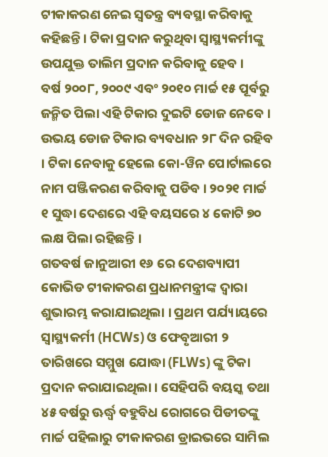ଟୀକାକରଣ ନେଇ ସ୍ବତନ୍ତ୍ର ବ୍ୟବସ୍ଥା କରିବାକୁ କହିଛନ୍ତି । ଟିକା ପ୍ରଦାନ କରୁଥିବା ସ୍ବାସ୍ଥ୍ୟକର୍ମୀଙ୍କୁ ଉପଯୁକ୍ତ ତାଲିମ ପ୍ରଦାନ କରିବାକୁ ହେବ ।
ବର୍ଷ ୨୦୦୮, ୨୦୦୯ ଏବଂ ୨୦୧୦ ମାର୍ଚ୍ଚ ୧୫ ପୂର୍ବରୁ ଜନ୍ମିତ ପିଲା ଏହି ଟିକାର ଦୁଇଟି ଡୋଜ ନେବେ । ଉଭୟ ଡୋଜ ଟିକାର ବ୍ୟବଧାନ ୨୮ ଦିନ ରହିବ । ଟିକା ନେବାକୁ ହେଲେ କୋ-ୱିନ ପୋର୍ଟାଲରେ ନାମ ପଞ୍ଜିକରଣ କରିବାକୁ ପଡିବ । ୨୦୨୧ ମାର୍ଚ୍ଚ ୧ ସୁଦ୍ଧା ଦେଶରେ ଏହି ବୟସରେ ୪ କୋଟି ୭୦ ଲକ୍ଷ ପିଲା ରହିଛନ୍ତି ।
ଗତବର୍ଷ ଜାନୁଆରୀ ୧୬ ରେ ଦେଶବ୍ୟାପୀ କୋଭିଡ ଟୀକାକରଣ ପ୍ରଧାନମନ୍ତ୍ରୀଙ୍କ ଦ୍ବାରା ଶୁଭାରମ୍ଭ କରାଯାଇଥିଲା । ପ୍ରଥମ ପର୍ଯ୍ୟାୟରେ ସ୍ବାସ୍ଥ୍ୟକର୍ମୀ (HCWs) ଓ ଫେବୃଆରୀ ୨ ତାରିଖରେ ସମ୍ମୁଖ ଯୋଦ୍ଧା (FLWs) ଙ୍କୁ ଟିକା ପ୍ରଦାନ କରାଯାଇଥିଲା । ସେହିପରି ବୟସ୍କ ତଥା ୪୫ ବର୍ଷରୁ ଊର୍ଦ୍ଧ୍ବ ବହୁବିଧ ରୋଗରେ ପିଡୀତଙ୍କୁ ମାର୍ଚ୍ଚ ପହିଲାରୁ ଟୀକାକରଣ ଡ୍ରାଇଭରେ ସାମିଲ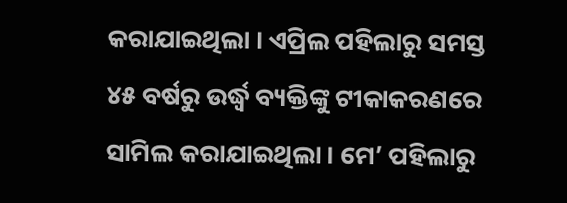କରାଯାଇଥିଲା । ଏପ୍ରିଲ ପହିଲାରୁ ସମସ୍ତ ୪୫ ବର୍ଷରୁ ଉର୍ଦ୍ଧ୍ବ ବ୍ୟକ୍ତିଙ୍କୁ ଟୀକାକରଣରେ ସାମିଲ କରାଯାଇଥିଲା । ମେ’ ପହିଲାରୁ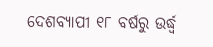ଦେଶବ୍ୟାପୀ ୧୮ ବର୍ଷରୁ ଉର୍ଦ୍ଧ୍ବ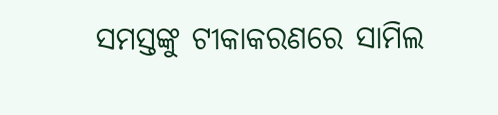ସମସ୍ତଙ୍କୁ ଟୀକାକରଣରେ ସାମିଲ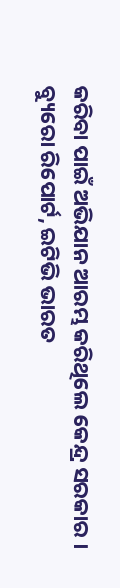କରିବା ପାଇଁ ଅଭିଯାନ ଆରମ୍ଭ କରିଥିଲେ କେନ୍ଦ୍ର ସରକାର ।
ବ୍ୟୁରୋ ରିପୋର୍ଟ, ଇଟିଭି ଭାରତ